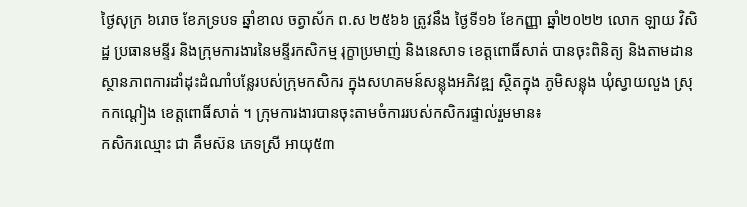ថ្ងៃសុក្រ ៦រោច ខែភទ្របទ ឆ្នាំខាល ចត្វាស័ក ព.ស ២៥៦៦ ត្រូវនឹង ថ្ងៃទី១៦ ខែកញ្ញា ឆ្នាំ២០២២ លោក ឡាយ វិសិដ្ឋ ប្រធានមន្ទីរ និងក្រុមការងារនៃមន្ទីរកសិកម្ម រុក្ខាប្រមាញ់ និងនេសាទ ខេត្តពោធិ៍សាត់ បានចុះពិនិត្យ និងតាមដានស្ថានភាពការដាំដុះដំណាំបន្លែរបស់ក្រុមកសិករ ក្នុងសហគមន៍សន្លុងអភិវឌ្ឍ ស្ថិតក្នុង ភូមិសន្លុង ឃុំស្វាយលួង ស្រុកកណ្តៀង ខេត្តពោធិ៍សាត់ ។ ក្រុមការងារបានចុះតាមចំការរបស់កសិករផ្ទាល់រួមមាន៖
កសិករឈ្មោះ ជា គឹមស៊ន ភេទស្រី អាយុ៥៣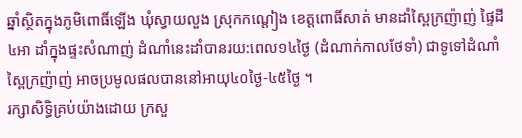ឆ្នាំស្ថិតក្នុងភូមិពោធិ៍ឡើង ឃុំស្វាយលួង ស្រុកកណ្តៀង ខេត្តពោធិ៍សាត់ មានដាំស្ពៃក្រញ៉ាញ់ ផ្ទៃដី៤អា ដាំក្នុងផ្ទះសំណាញ់ ដំណាំនេះដាំបានរយ:ពេល១៤ថ្ងៃ (ដំណាក់កាលថែទាំ) ជាទូទៅដំណាំស្ពៃក្រញ៉ាញ់ អាចប្រមូលផលបាននៅអាយុ៤០ថ្ងៃ-៤៥ថ្ងៃ ។
រក្សាសិទិ្ធគ្រប់យ៉ាងដោយ ក្រសួ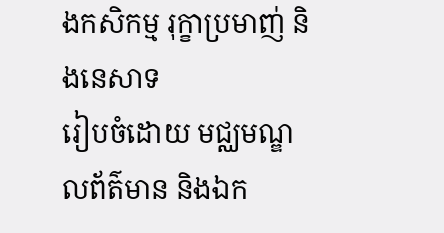ងកសិកម្ម រុក្ខាប្រមាញ់ និងនេសាទ
រៀបចំដោយ មជ្ឈមណ្ឌលព័ត៌មាន និងឯក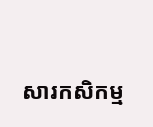សារកសិកម្ម